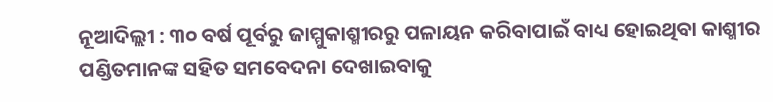ନୂଆଦିଲ୍ଲୀ : ୩୦ ବର୍ଷ ପୂର୍ବରୁ ଜାମ୍ମୁକାଶ୍ମୀରରୁ ପଳାୟନ କରିବାପାଇଁ ବାଧ୍ୟ ହୋଇଥିବା କାଶ୍ମୀର ପଣ୍ଡିତମାନଙ୍କ ସହିତ ସମବେଦନା ଦେଖାଇବାକୁ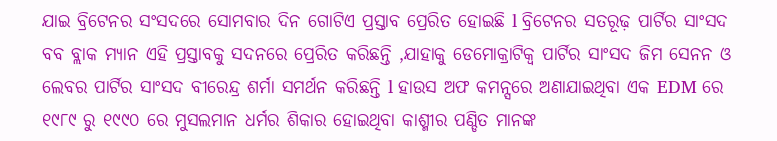ଯାଇ ବ୍ରିଟେନର ସଂସଦରେ ସୋମବାର ଦିନ ଗୋଟିଏ ପ୍ରସ୍ତାବ ପ୍ରେରିତ ହୋଇଛି l ବ୍ରିଟେନର ସତରୂଢ଼ ପାର୍ଟିର ସାଂସଦ ବବ ବ୍ଲାକ ମ୍ୟାନ ଏହି ପ୍ରସ୍ତାବକୁ ସଦନରେ ପ୍ରେରିତ କରିଛନ୍ତି ,ଯାହାକୁ ଡେମୋକ୍ରାଟିକ୍ୱ ପାର୍ଟିର ସାଂସଦ ଜିମ ସେନନ ଓ ଲେବର ପାର୍ଟିର ସାଂସଦ ବୀରେନ୍ଦ୍ର ଶର୍ମା ସମର୍ଥନ କରିଛନ୍ତି l ହାଉସ ଅଫ କମନ୍ସରେ ଅଣାଯାଇଥିବା ଏକ EDM ରେ ୧୯୮୯ ରୁ ୧୯୯୦ ରେ ମୁସଲମାନ ଧର୍ମର ଶିକାର ହୋଇଥିବା କାଶ୍ମୀର ପଣ୍ଡିତ ମାନଙ୍କ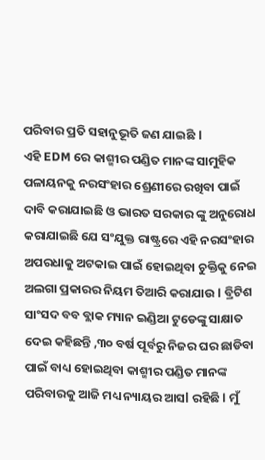ପରିବାର ପ୍ରତି ସହାନୁଭୂତି ଜଣ ଯାଇଛି l
ଏହି EDM ରେ କାଶ୍ମୀର ପଣ୍ଡିତ ମାନଙ୍କ ସାମୁହିକ ପଳାୟନକୁ ନରସଂହାର ଶ୍ରେଣୀରେ ରଖିବା ପାଇଁ ଦାବି କରାଯାଇଛି ଓ ଭାରତ ସରକାର ଙ୍କୁ ଅନୁରୋଧ କରାଯାଇଛି ଯେ ସଂଯୁକ୍ତ ରାଷ୍ଟ୍ରରେ ଏହି ନରସଂହାର ଅପରଧାକୁ ଅଟକାଇ ପାଇଁ ହୋଇଥିବା ଚୁକ୍ତିକୁ ନେଇ ଅଲଗା ପ୍ରକାରର ନିୟମ ତିଆରି କରାଯାଉ l ବ୍ରିଟିଶ ସାଂସଦ ବବ ବ୍ଲାକ ମ୍ୟାନ ଇଣ୍ଡିଆ ଟୁଡେଙ୍କୁ ସାକ୍ଷାତ ଦେଇ କହିଛନ୍ତି ,୩୦ ବର୍ଷ ପୂର୍ବରୁ ନିଜର ଘର ଛାଡିବା ପାଇଁ ବାଧ୍ୟ ହୋଇଥିବା କାଶ୍ମୀର ପଣ୍ଡିତ ମାନଙ୍କ ପରିବାରକୁ ଆଜି ମଧ୍ୟ ନ୍ୟାୟର ଆସl ରହିଛି l ମୁଁ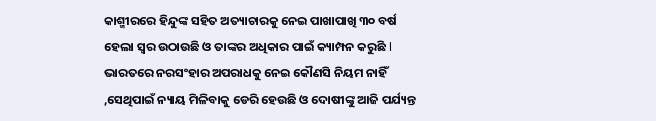କାଶ୍ମୀରରେ ହିନ୍ଦୁଙ୍କ ସହିତ ଅତ୍ୟାଚାରକୁ ନେଇ ପାଖାପାଖି ୩୦ ବର୍ଷ ହେଲା ସ୍ୱର ଉଠାଉଛି ଓ ତାଙ୍କର ଅଧିକାର ପାଇଁ କ୍ୟାମ୍ପନ କରୁଛି l
ଭାରତରେ ନରସଂହାର ଅପରାଧକୁ ନେଇ କୌଣସି ନିୟମ ନାହିଁ ,ସେଥିପାଇଁ ନ୍ୟାୟ ମିଳିବାକୁ ଡେରି ହେଉଛି ଓ ଦୋଷୀଙ୍କୁ ଆଜି ପର୍ଯ୍ୟନ୍ତ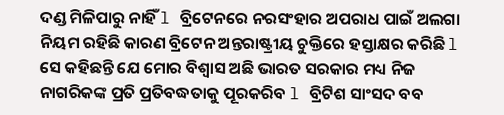ଦଣ୍ଡ ମିଳିପାରୁ ନାହିଁ l ବ୍ରିଟେନରେ ନରସଂହାର ଅପରାଧ ପାଇଁ ଅଲଗା ନିୟମ ରହିଛି କାରଣ ବ୍ରିଟେନ ଅନ୍ତରାଷ୍ଟ୍ରୀୟ ଚୁକ୍ତିରେ ହସ୍ତାକ୍ଷର କରିଛି l ସେ କହିଛନ୍ତି ଯେ ମୋର ବିଶ୍ୱାସ ଅଛି ଭାରତ ସରକାର ମଧ୍ୟ ନିଜ ନାଗରିକଙ୍କ ପ୍ରତି ପ୍ରତିବଦ୍ଧତାକୁ ପୂରକରିବ l ବ୍ରିଟିଶ ସାଂସଦ ବବ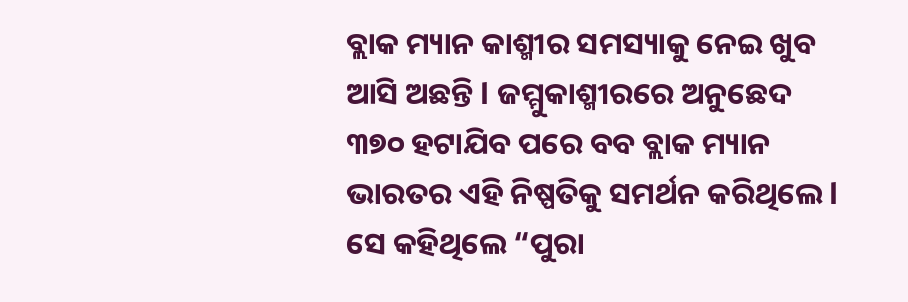ବ୍ଲାକ ମ୍ୟାନ କାଶ୍ମୀର ସମସ୍ୟାକୁ ନେଇ ଖୁବ ଆସି ଅଛନ୍ତି l ଜମ୍ମୁକାଶ୍ମୀରରେ ଅନୁଛେଦ ୩୭୦ ହଟାଯିବ ପରେ ବବ ବ୍ଲାକ ମ୍ୟାନ ଭାରତର ଏହି ନିଷ୍ପତିକୁ ସମର୍ଥନ କରିଥିଲେ l ସେ କହିଥିଲେ “ପୁରା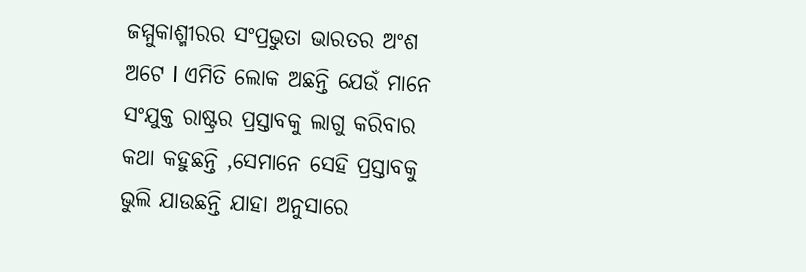ଜମ୍ମୁକାଶ୍ମୀରର ସଂପ୍ରଭୁତା ଭାରତର ଅଂଶ ଅଟେ l ଏମିତି ଲୋକ ଅଛନ୍ତି ଯେଉଁ ମାନେ ସଂଯୁକ୍ତ ରାଷ୍ଟ୍ରର ପ୍ରସ୍ତାବକୁ ଲାଗୁ କରିବାର କଥା କହୁଛନ୍ତି ,ସେମାନେ ସେହି ପ୍ରସ୍ତାବକୁ ଭୁଲି ଯାଉଛନ୍ତି ଯାହା ଅନୁସାରେ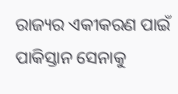ରାଜ୍ୟର ଏକୀକରଣ ପାଇଁ ପାକିସ୍ତାନ ସେନାକୁ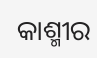କାଶ୍ମୀର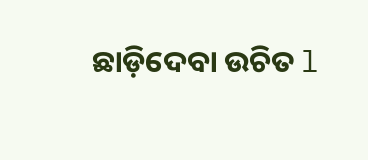ଛାଡ଼ିଦେବା ଉଚିତ l